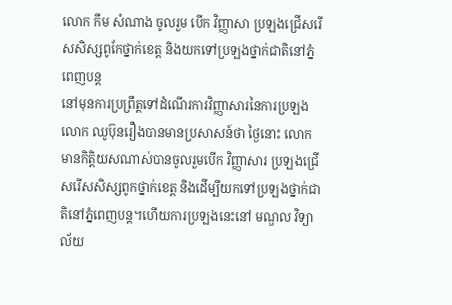លោក កឹម សំណាង ចូលរួម បើក វិញ្ញាសា ប្រឡងជ្រើសរើសសិស្សពូកែថ្នាក់ខេត្ត និងយកទៅប្រឡងថ្នាក់ជាតិនៅភ្នំពេញបន្ត
នៅមុនការប្រព្រឹត្តទៅដំណើរការវិញ្ញាសារនៃការប្រឡង លោក ឈូប៊ុនរឿងបានមានប្រសាសន៍ថា ថ្ងៃនោះ លោក មានកិត្តិយសណាស់បានចូលរួមបើក វិញ្ញាសារ ប្រឡងជ្រើសរើសសិស្សពូកថ្នាក់ខេត្ត និងដើម្បីយកទៅប្រឡងថ្នាក់ជាតិនៅភ្នំពេញបន្ត។ហើយការប្រឡងនេះនៅ មណ្ឌល វិទ្យាល័យ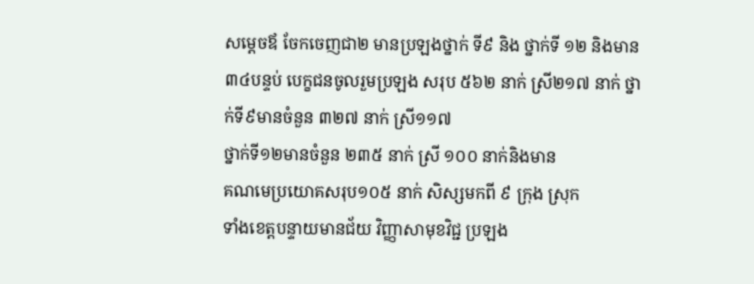សម្តេចឪ ចែកចេញជា២ មានប្រឡងថ្នាក់ ទី៩ និង ថ្នាក់ទី ១២ និងមាន ៣៤បន្ទប់ បេក្ខជនចូលរួមប្រឡង សរុប ៥៦២ នាក់ ស្រី២១៧ នាក់ ថ្នាក់ទី៩មានចំនួន ៣២៧ នាក់ ស្រី១១៧
ថ្នាក់ទី១២មានចំនួន ២៣៥ នាក់ ស្រី ១០០ នាក់និងមាន
គណមេប្រយោគសរុប១០៥ នាក់ សិស្សមកពី ៩ ក្រុង ស្រុក
ទាំងខេត្តបន្ទាយមានជ័យ វិញ្ញាសាមុខវិជ្ជ ប្រឡង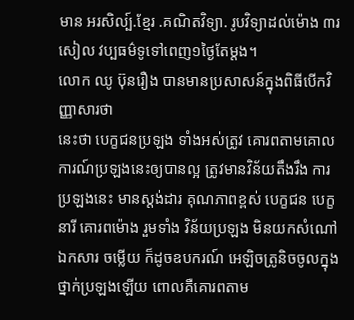មាន អរសិល្ប៍.ខ្មែរ .គណិតវិទ្យា. រូបវិទ្យាដល់ម៉ោង ៣រសៀល វប្បធម៌ទូទៅពេញ១ថ្ងៃតែម្តង។
លោក ឈូ ប៊ុនរឿង បានមានប្រសាសន៍ក្នុងពិធីបើកវិញ្ញាសារថា
នេះថា បេក្ខជនប្រឡង ទាំងអស់ត្រូវ គោរពតាមគោលការណ៍ប្រឡងនេះឲ្យបានល្អ ត្រូវមានវិន័យតឹងរឹង ការប្រឡងនេះ មានស្តង់ដារ គុណភាពខ្ពស់ បេក្ខជន បេក្ខនារី គោរពម៉ោង រួមទាំង វិន័យប្រឡង មិនយកសំណៅឯកសារ ចម្លើយ ក៏ដូចឧបករណ៍ អេឡិចត្រូនិចចូលក្នុងថ្នាក់ប្រឡងឡើយ ពោលគឺគោរពតាម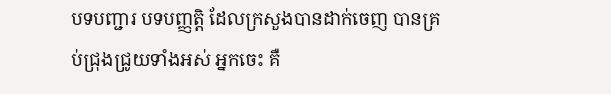បទបញ្ជារ បទបញ្ញត្តិ ដែលក្រសួងបានដាក់ចេញ បានគ្រប់ជ្រុងជ្រូយទាំងអស់ អ្នកចេះ គឺ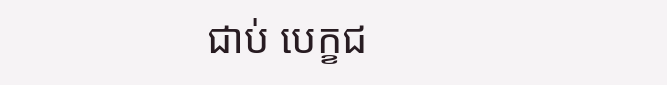ជាប់ បេក្ខជ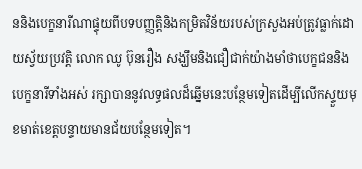ននិងបេក្ខនារីណាផ្ទុយពីបទបញ្ញត្តិនិងកម្រិតវិន័យរបស់ក្រសួងអប់ត្រូវធ្លាក់ដោយស្វ័យប្រវត្តិ លោក ឈូ ប៊ុនរឿង សង្ឃឹមនិងជឿជាក់យ៉ាងមាំថាបេក្ខជននិងបេក្ខនារីទាំងអស់ រក្សាបាននូវលទ្ធផលដ៏ឆ្នើមនេះបន្ថែមទៀតដើម្បីលើកស្ទួយមុខមាត់ខេត្តបន្ទាយមានជ័យបន្ថែមទៀត។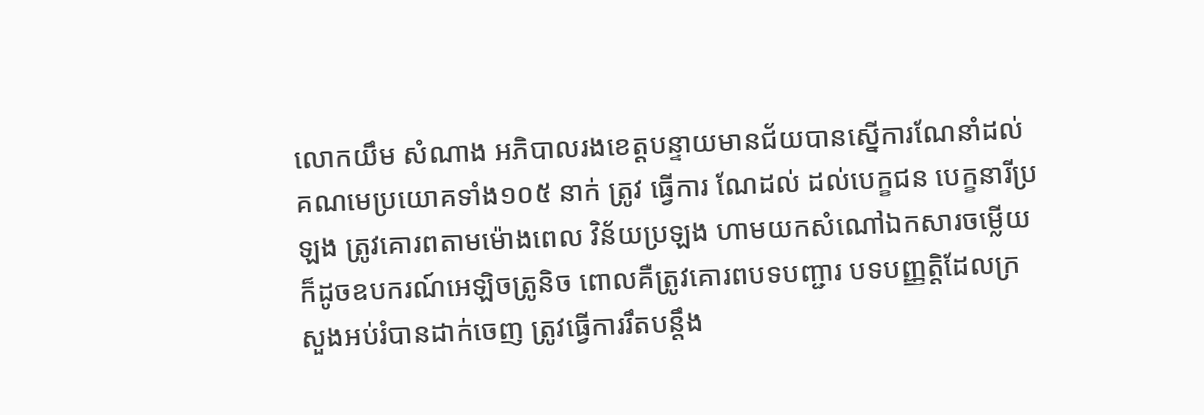លោកយឹម សំណាង អភិបាលរងខេត្តបន្ទាយមានជ័យបានស្នើការណែនាំដល់គណមេប្រយោគទាំង១០៥ នាក់ ត្រូវ ធ្វើការ ណែដល់ ដល់បេក្ខជន បេក្ខនារីប្រឡង ត្រូវគោរពតាមម៉ោងពេល វិន័យប្រឡង ហាមយកសំណៅឯកសារចម្លើយ ក៏ដូចឧបករណ៍អេឡិចត្រូនិច ពោលគឺត្រូវគោរពបទបញ្ជារ បទបញ្ញត្តិដែលក្រសួងអប់រំបានដាក់ចេញ ត្រូវធ្វើការរឹតបន្តឹង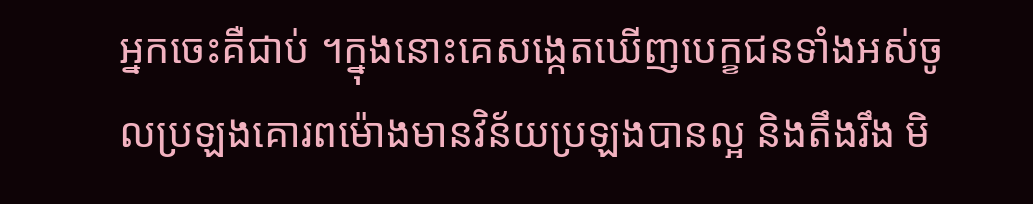អ្នកចេះគឺជាប់ ។ក្នុងនោះគេសង្កេតឃើញបេក្ខជនទាំងអស់ចូលប្រឡងគោរពម៉ោងមានវិន័យប្រឡងបានល្អ និងតឹងរឹង មិ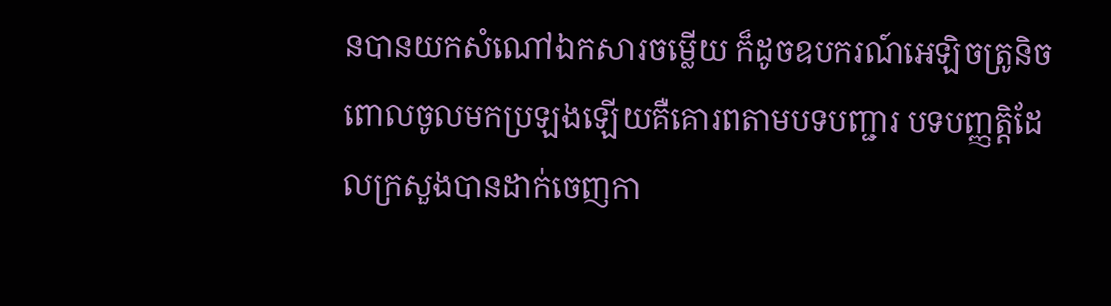នបានយកសំណៅឯកសារចម្លើយ ក៏ដូចឧបករណ៍អេឡិចត្រូនិចពោលចូលមកប្រឡងឡើយគឺគោរពតាមបទបញ្ជារ បទបញ្ញត្តិដែលក្រសួងបានដាក់ចេញកា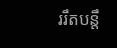ររឹតបន្តឹ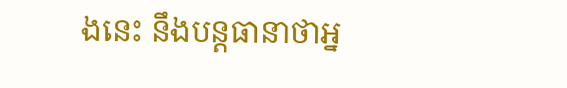ងនេះ នឹងបន្តធានាថាអ្ន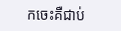កចេះគឺជាប់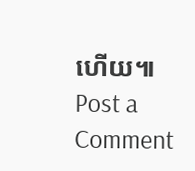ហើយ៕
Post a Comment